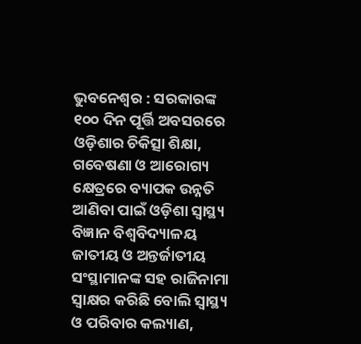ଭୁବନେଶ୍ୱର : ସରକାରଙ୍କ ୧୦୦ ଦିନ ପୂର୍ତ୍ତି ଅବସରରେ ଓଡ଼ିଶାର ଚିକିତ୍ସା ଶିକ୍ଷା, ଗବେଷଣା ଓ ଆରୋଗ୍ୟ କ୍ଷେତ୍ରରେ ବ୍ୟାପକ ଉନ୍ନତି ଆଣିବା ପାଇଁ ଓଡ଼ିଶା ସ୍ୱାସ୍ଥ୍ୟ ବିଜ୍ଞାନ ବିଶ୍ୱବିଦ୍ୟାଳୟ ଜାତୀୟ ଓ ଅନ୍ତର୍ଜାତୀୟ ସଂସ୍ଥାମାନଙ୍କ ସହ ରାଜିନାମା ସ୍ୱାକ୍ଷର କରିଛି ବୋଲି ସ୍ୱାସ୍ଥ୍ୟ ଓ ପରିବାର କଲ୍ୟାଣ,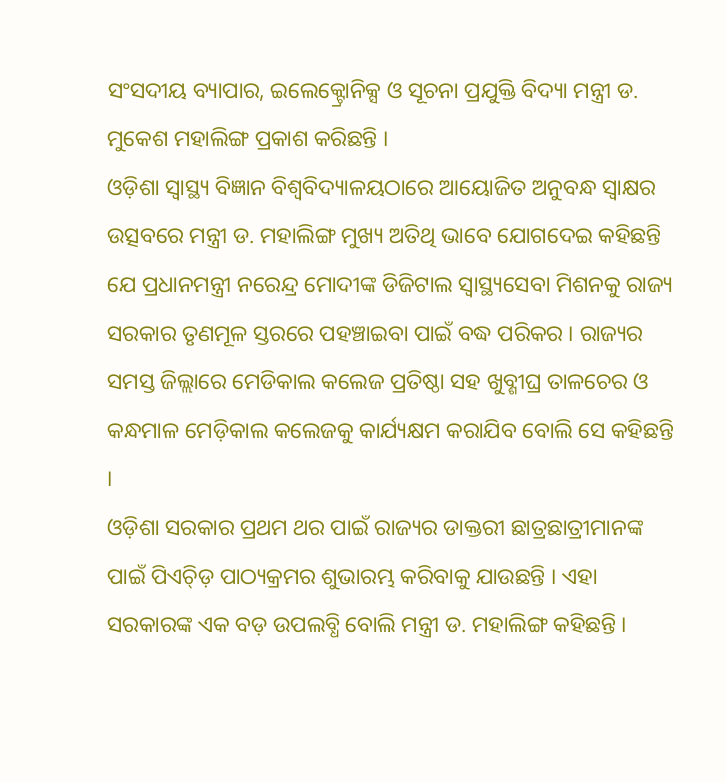ସଂସଦୀୟ ବ୍ୟାପାର, ଇଲେକ୍ଟ୍ରୋନିକ୍ସ ଓ ସୂଚନା ପ୍ରଯୁକ୍ତି ବିଦ୍ୟା ମନ୍ତ୍ରୀ ଡ. ମୁକେଶ ମହାଲିଙ୍ଗ ପ୍ରକାଶ କରିଛନ୍ତି ।
ଓଡ଼ିଶା ସ୍ୱାସ୍ଥ୍ୟ ବିଜ୍ଞାନ ବିଶ୍ୱବିଦ୍ୟାଳୟଠାରେ ଆୟୋଜିତ ଅନୁବନ୍ଧ ସ୍ୱାକ୍ଷର ଉତ୍ସବରେ ମନ୍ତ୍ରୀ ଡ. ମହାଲିଙ୍ଗ ମୁଖ୍ୟ ଅତିଥି ଭାବେ ଯୋଗଦେଇ କହିଛନ୍ତି ଯେ ପ୍ରଧାନମନ୍ତ୍ରୀ ନରେନ୍ଦ୍ର ମୋଦୀଙ୍କ ଡିଜିଟାଲ ସ୍ୱାସ୍ଥ୍ୟସେବା ମିଶନକୁ ରାଜ୍ୟ ସରକାର ତୃଣମୂଳ ସ୍ତରରେ ପହଞ୍ଚାଇବା ପାଇଁ ବଦ୍ଧ ପରିକର । ରାଜ୍ୟର ସମସ୍ତ ଜିଲ୍ଲାରେ ମେଡିକାଲ କଲେଜ ପ୍ରତିଷ୍ଠା ସହ ଖୁବ୍ଶୀଘ୍ର ତାଳଚେର ଓ କନ୍ଧମାଳ ମେଡ଼ିକାଲ କଲେଜକୁ କାର୍ଯ୍ୟକ୍ଷମ କରାଯିବ ବୋଲି ସେ କହିଛନ୍ତି ।
ଓଡ଼ିଶା ସରକାର ପ୍ରଥମ ଥର ପାଇଁ ରାଜ୍ୟର ଡାକ୍ତରୀ ଛାତ୍ରଛାତ୍ରୀମାନଙ୍କ ପାଇଁ ପିଏଚ୍ଡ଼ି ପାଠ୍ୟକ୍ରମର ଶୁଭାରମ୍ଭ କରିବାକୁ ଯାଉଛନ୍ତି । ଏହା ସରକାରଙ୍କ ଏକ ବଡ଼ ଉପଲବ୍ଧି ବୋଲି ମନ୍ତ୍ରୀ ଡ. ମହାଲିଙ୍ଗ କହିଛନ୍ତି ।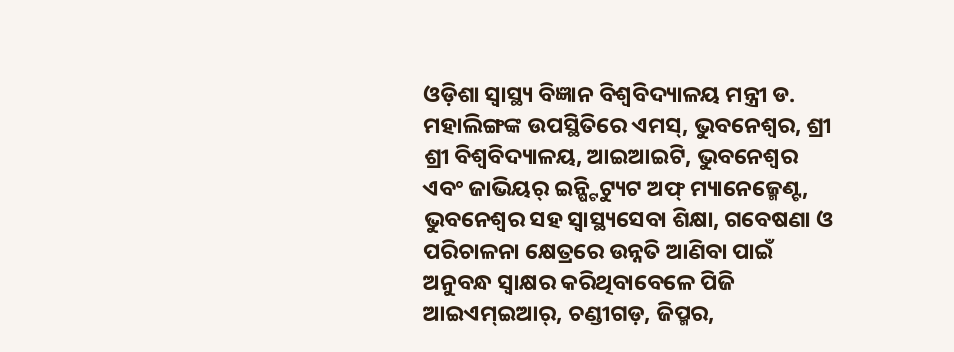ଓଡ଼ିଶା ସ୍ୱାସ୍ଥ୍ୟ ବିଜ୍ଞାନ ବିଶ୍ୱବିଦ୍ୟାଳୟ ମନ୍ତ୍ରୀ ଡ. ମହାଲିଙ୍ଗଙ୍କ ଉପସ୍ଥିତିରେ ଏମସ୍, ଭୁବନେଶ୍ୱର, ଶ୍ରୀ ଶ୍ରୀ ବିଶ୍ୱବିଦ୍ୟାଳୟ, ଆଇଆଇଟି, ଭୁବନେଶ୍ୱର ଏବଂ ଜାଭିୟର୍ ଇନ୍ଷ୍ଟିଟ୍ୟୁଟ ଅଫ୍ ମ୍ୟାନେଜ୍ମେଣ୍ଟ, ଭୁବନେଶ୍ୱର ସହ ସ୍ୱାସ୍ଥ୍ୟସେବା ଶିକ୍ଷା, ଗବେଷଣା ଓ ପରିଚାଳନା କ୍ଷେତ୍ରରେ ଉନ୍ନତି ଆଣିବା ପାଇଁ ଅନୁବନ୍ଧ ସ୍ୱାକ୍ଷର କରିଥିବାବେଳେ ପିଜି ଆଇଏମ୍ଇଆର୍, ଚଣ୍ଡୀଗଡ଼, ଜିପ୍ମର,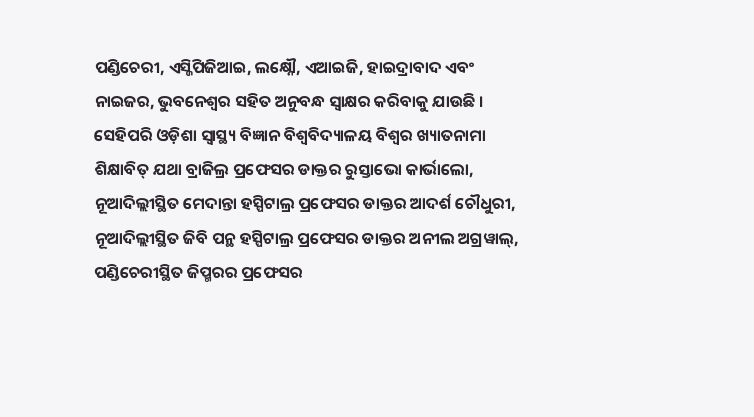ପଣ୍ଡିଚେରୀ, ଏସ୍ଜିପିଜିଆଇ, ଲକ୍ଷ୍ନୌ, ଏଆଇଜି, ହାଇଦ୍ରାବାଦ ଏବଂ ନାଇଜର, ଭୁବନେଶ୍ୱର ସହିତ ଅନୁବନ୍ଧ ସ୍ୱାକ୍ଷର କରିବାକୁ ଯାଉଛି ।
ସେହିପରି ଓଡ଼ିଶା ସ୍ୱାସ୍ଥ୍ୟ ବିଜ୍ଞାନ ବିଶ୍ୱବିଦ୍ୟାଳୟ ବିଶ୍ୱର ଖ୍ୟାତନାମା ଶିକ୍ଷାବିତ୍ ଯଥା ବ୍ରାଜିଲ୍ର ପ୍ରଫେସର ଡାକ୍ତର ରୁସ୍ତାଭୋ କାର୍ଭାଲୋ, ନୂଆଦିଲ୍ଲୀସ୍ଥିତ ମେଦାନ୍ତା ହସ୍ପିଟାଲ୍ର ପ୍ରଫେସର ଡାକ୍ତର ଆଦର୍ଶ ଚୌଧୁରୀ, ନୂଆଦିଲ୍ଲୀସ୍ଥିତ ଜିବି ପନ୍ଥ ହସ୍ପିଟାଲ୍ର ପ୍ରଫେସର ଡାକ୍ତର ଅନୀଲ ଅଗ୍ରୱାଲ୍, ପଣ୍ଡିଚେରୀସ୍ଥିତ ଜିପ୍ମରର ପ୍ରଫେସର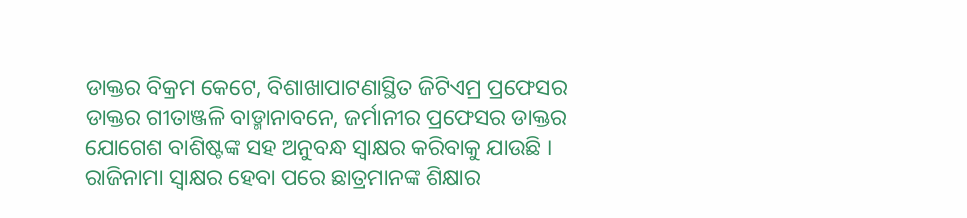ଡାକ୍ତର ବିକ୍ରମ କେଟେ, ବିଶାଖାପାଟଣାସ୍ଥିତ ଜିଟିଏମ୍ର ପ୍ରଫେସର ଡାକ୍ତର ଗୀତାଞ୍ଜଳି ବାଡ୍ମାନାବନେ, ଜର୍ମାନୀର ପ୍ରଫେସର ଡାକ୍ତର ଯୋଗେଶ ବାଶିଷ୍ଟଙ୍କ ସହ ଅନୁବନ୍ଧ ସ୍ୱାକ୍ଷର କରିବାକୁ ଯାଉଛି ।
ରାଜିନାମା ସ୍ୱାକ୍ଷର ହେବା ପରେ ଛାତ୍ରମାନଙ୍କ ଶିକ୍ଷାର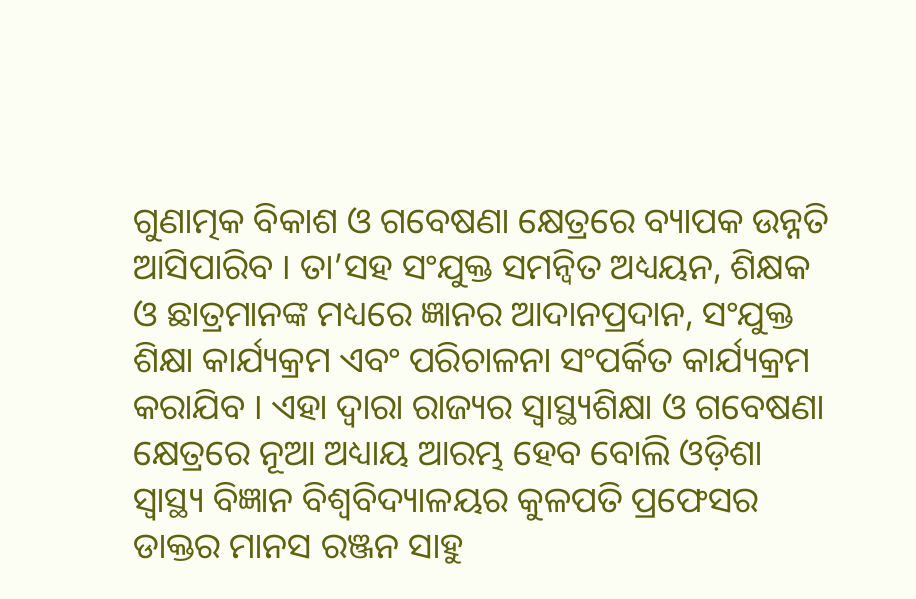ଗୁଣାତ୍ମକ ବିକାଶ ଓ ଗବେଷଣା କ୍ଷେତ୍ରରେ ବ୍ୟାପକ ଉନ୍ନତି ଆସିପାରିବ । ତା’ସହ ସଂଯୁକ୍ତ ସମନ୍ୱିତ ଅଧ୍ୟୟନ, ଶିକ୍ଷକ ଓ ଛାତ୍ରମାନଙ୍କ ମଧ୍ୟରେ ଜ୍ଞାନର ଆଦାନପ୍ରଦାନ, ସଂଯୁକ୍ତ ଶିକ୍ଷା କାର୍ଯ୍ୟକ୍ରମ ଏବଂ ପରିଚାଳନା ସଂପର୍କିତ କାର୍ଯ୍ୟକ୍ରମ କରାଯିବ । ଏହା ଦ୍ୱାରା ରାଜ୍ୟର ସ୍ୱାସ୍ଥ୍ୟଶିକ୍ଷା ଓ ଗବେଷଣା କ୍ଷେତ୍ରରେ ନୂଆ ଅଧ୍ୟାୟ ଆରମ୍ଭ ହେବ ବୋଲି ଓଡ଼ିଶା ସ୍ୱାସ୍ଥ୍ୟ ବିଜ୍ଞାନ ବିଶ୍ୱବିଦ୍ୟାଳୟର କୁଳପତି ପ୍ରଫେସର ଡାକ୍ତର ମାନସ ରଞ୍ଜନ ସାହୁ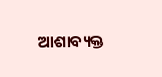ଆଶାବ୍ୟକ୍ତ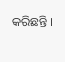କରିଛନ୍ତି ।